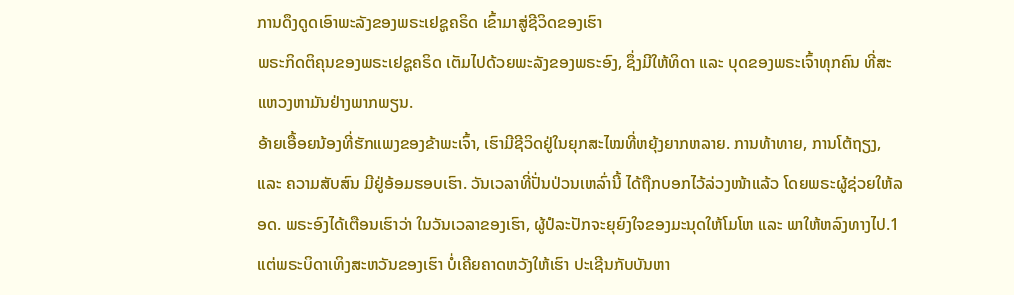ການດຶງດູດເອົາພະລັງຂອງພຣະເຢຊູຄຣິດ ເຂົ້າມາສູ່ຊີວິດຂອງເຮົາ
ພຣະກິດຕິຄຸນຂອງພຣະເຢຊູຄຣິດ ເຕັມໄປດ້ວຍພະລັງຂອງພຣະອົງ, ຊຶ່ງມີໃຫ້ທິດາ ແລະ ບຸດຂອງພຣະເຈົ້າທຸກຄົນ ທີ່ສະແຫວງຫາມັນຢ່າງພາກພຽນ.
ອ້າຍເອື້ອຍນ້ອງທີ່ຮັກແພງຂອງຂ້າພະເຈົ້າ, ເຮົາມີຊີວິດຢູ່ໃນຍຸກສະໄໝທີ່ຫຍຸ້ງຍາກຫລາຍ. ການທ້າທາຍ, ການໂຕ້ຖຽງ, ແລະ ຄວາມສັບສົນ ມີຢູ່ອ້ອມຮອບເຮົາ. ວັນເວລາທີ່ປັ່ນປ່ວນເຫລົ່ານີ້ ໄດ້ຖືກບອກໄວ້ລ່ວງໜ້າແລ້ວ ໂດຍພຣະຜູ້ຊ່ວຍໃຫ້ລອດ. ພຣະອົງໄດ້ເຕືອນເຮົາວ່າ ໃນວັນເວລາຂອງເຮົາ, ຜູ້ປໍລະປັກຈະຍຸຍົງໃຈຂອງມະນຸດໃຫ້ໂມໂຫ ແລະ ພາໃຫ້ຫລົງທາງໄປ.1 ແຕ່ພຣະບິດາເທິງສະຫວັນຂອງເຮົາ ບໍ່ເຄີຍຄາດຫວັງໃຫ້ເຮົາ ປະເຊີນກັບບັນຫາ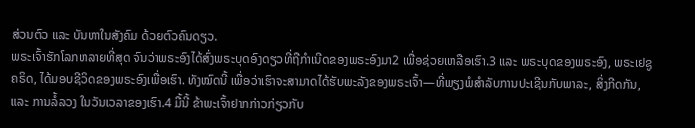ສ່ວນຕົວ ແລະ ບັນຫາໃນສັງຄົມ ດ້ວຍຕົວຄົນດຽວ.
ພຣະເຈົ້າຮັກໂລກຫລາຍທີ່ສຸດ ຈົນວ່າພຣະອົງໄດ້ສົ່ງພຣະບຸດອົງດຽວທີ່ຖືກຳເນີດຂອງພຣະອົງມາ2 ເພື່ອຊ່ວຍເຫລືອເຮົາ.3 ແລະ ພຣະບຸດຂອງພຣະອົງ, ພຣະເຢຊູຄຣິດ, ໄດ້ມອບຊີວິດຂອງພຣະອົງເພື່ອເຮົາ. ທັງໝົດນີ້ ເພື່ອວ່າເຮົາຈະສາມາດໄດ້ຮັບພະລັງຂອງພຣະເຈົ້າ—ທີ່ພຽງພໍສຳລັບການປະເຊີນກັບພາລະ, ສິ່ງກີດກັນ, ແລະ ການລໍ້ລວງ ໃນວັນເວລາຂອງເຮົາ.4 ມື້ນີ້ ຂ້າພະເຈົ້າຢາກກ່າວກ່ຽວກັບ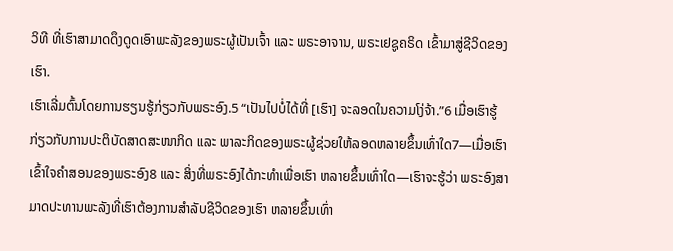ວິທີ ທີ່ເຮົາສາມາດດຶງດູດເອົາພະລັງຂອງພຣະຜູ້ເປັນເຈົ້າ ແລະ ພຣະອາຈານ, ພຣະເຢຊູຄຣິດ ເຂົ້າມາສູ່ຊີວິດຂອງເຮົາ.
ເຮົາເລີ່ມຕົ້ນໂດຍການຮຽນຮູ້ກ່ຽວກັບພຣະອົງ.5 “ເປັນໄປບໍ່ໄດ້ທີ່ [ເຮົາ] ຈະລອດໃນຄວາມໂງ່ຈ້າ.”6 ເມື່ອເຮົາຮູ້ກ່ຽວກັບການປະຕິບັດສາດສະໜາກິດ ແລະ ພາລະກິດຂອງພຣະຜູ້ຊ່ວຍໃຫ້ລອດຫລາຍຂຶ້ນເທົ່າໃດ7—ເມື່ອເຮົາເຂົ້າໃຈຄຳສອນຂອງພຣະອົງ8 ແລະ ສິ່ງທີ່ພຣະອົງໄດ້ກະທຳເພື່ອເຮົາ ຫລາຍຂຶ້ນເທົ່າໃດ—ເຮົາຈະຮູ້ວ່າ ພຣະອົງສາມາດປະທານພະລັງທີ່ເຮົາຕ້ອງການສຳລັບຊີວິດຂອງເຮົາ ຫລາຍຂຶ້ນເທົ່າ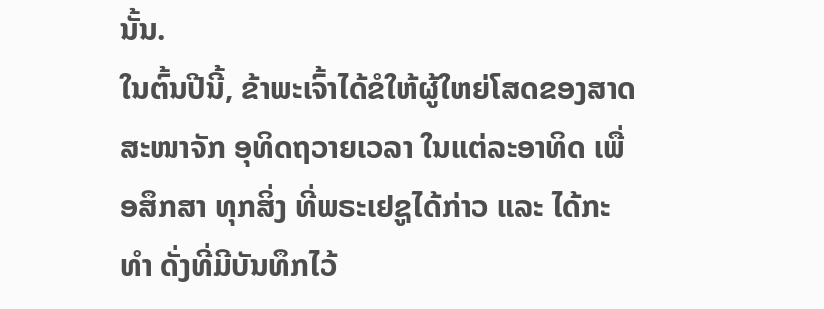ນັ້ນ.
ໃນຕົ້ນປີນີ້, ຂ້າພະເຈົ້າໄດ້ຂໍໃຫ້ຜູ້ໃຫຍ່ໂສດຂອງສາດສະໜາຈັກ ອຸທິດຖວາຍເວລາ ໃນແຕ່ລະອາທິດ ເພື່ອສຶກສາ ທຸກສິ່ງ ທີ່ພຣະເຢຊູໄດ້ກ່າວ ແລະ ໄດ້ກະທຳ ດັ່ງທີ່ມີບັນທຶກໄວ້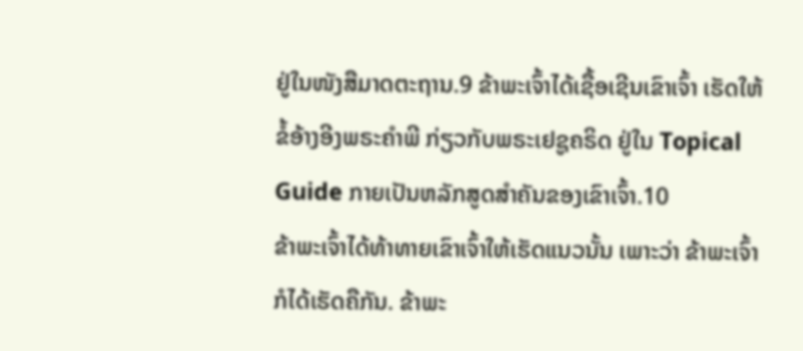ຢູ່ໃນໜັງສືມາດຕະຖານ.9 ຂ້າພະເຈົ້າໄດ້ເຊື້ອເຊີນເຂົາເຈົ້າ ເຮັດໃຫ້ຂໍ້ອ້າງອີງພຣະຄຳພີ ກ່ຽວກັບພຣະເຢຊູຄຣິດ ຢູ່ໃນ Topical Guide ກາຍເປັນຫລັກສູດສຳຄັນຂອງເຂົາເຈົ້າ.10
ຂ້າພະເຈົ້າໄດ້ທ້າທາຍເຂົາເຈົ້າໃຫ້ເຮັດແນວນັ້ນ ເພາະວ່າ ຂ້າພະເຈົ້າກໍໄດ້ເຮັດຄືກັນ. ຂ້າພະ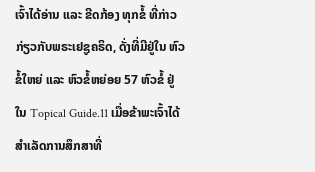ເຈົ້າໄດ້ອ່ານ ແລະ ຂີດກ້ອງ ທຸກຂໍ້ ທີ່ກ່າວກ່ຽວກັບພຣະເຢຊູຄຣິດ, ດັ່ງທີ່ມີຢູ່ໃນ ຫົວຂໍ້ໃຫຍ່ ແລະ ຫົວຂໍ້ຫຍ່ອຍ 57 ຫົວຂໍ້ ຢູ່ໃນ Topical Guide.11 ເມື່ອຂ້າພະເຈົ້າໄດ້ສຳເລັດການສຶກສາທີ່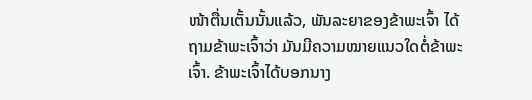ໜ້າຕື່ນເຕັ້ນນັ້ນແລ້ວ, ພັນລະຍາຂອງຂ້າພະເຈົ້າ ໄດ້ຖາມຂ້າພະເຈົ້າວ່າ ມັນມີຄວາມໝາຍແນວໃດຕໍ່ຂ້າພະເຈົ້າ. ຂ້າພະເຈົ້າໄດ້ບອກນາງ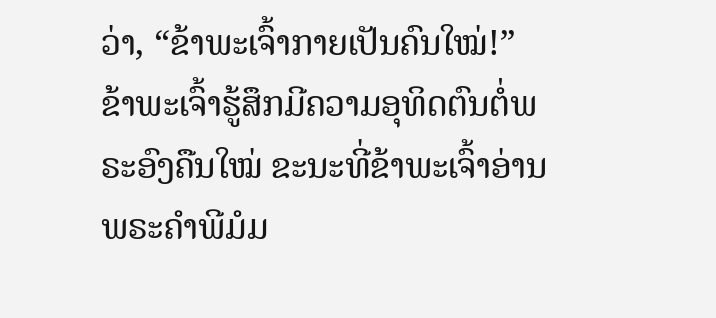ວ່າ, “ຂ້າພະເຈົ້າກາຍເປັນຄົນໃໝ່!”
ຂ້າພະເຈົ້າຮູ້ສຶກມີຄວາມອຸທິດຕົນຕໍ່ພຣະອົງຄືນໃໝ່ ຂະນະທີ່ຂ້າພະເຈົ້າອ່ານພຣະຄຳພີມໍມ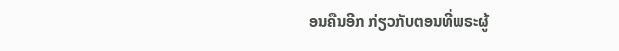ອນຄືນອີກ ກ່ຽວກັບຕອນທີ່ພຣະຜູ້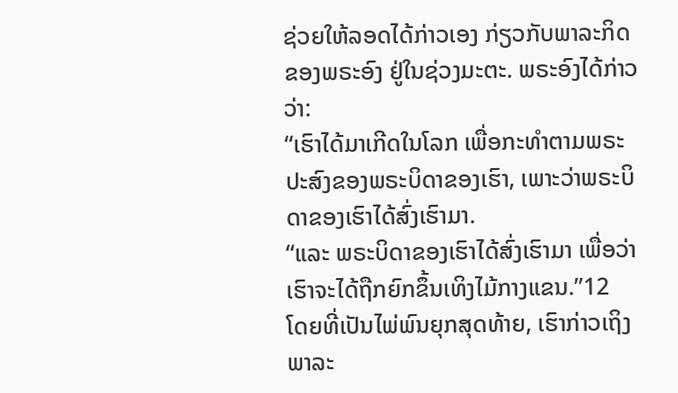ຊ່ວຍໃຫ້ລອດໄດ້ກ່າວເອງ ກ່ຽວກັບພາລະກິດຂອງພຣະອົງ ຢູ່ໃນຊ່ວງມະຕະ. ພຣະອົງໄດ້ກ່າວວ່າ:
“ເຮົາໄດ້ມາເກີດໃນໂລກ ເພື່ອກະທຳຕາມພຣະປະສົງຂອງພຣະບິດາຂອງເຮົາ, ເພາະວ່າພຣະບິດາຂອງເຮົາໄດ້ສົ່ງເຮົາມາ.
“ແລະ ພຣະບິດາຂອງເຮົາໄດ້ສົ່ງເຮົາມາ ເພື່ອວ່າເຮົາຈະໄດ້ຖືກຍົກຂຶ້ນເທິງໄມ້ກາງແຂນ.”12
ໂດຍທີ່ເປັນໄພ່ພົນຍຸກສຸດທ້າຍ, ເຮົາກ່າວເຖິງພາລະ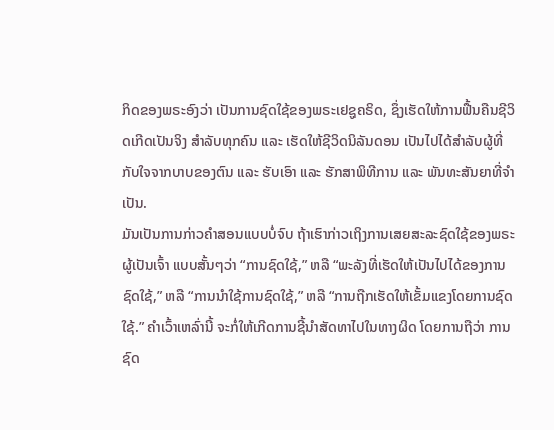ກິດຂອງພຣະອົງວ່າ ເປັນການຊົດໃຊ້ຂອງພຣະເຢຊູຄຣິດ, ຊຶ່ງເຮັດໃຫ້ການຟື້ນຄືນຊີວິດເກີດເປັນຈິງ ສຳລັບທຸກຄົນ ແລະ ເຮັດໃຫ້ຊີວິດນິລັນດອນ ເປັນໄປໄດ້ສຳລັບຜູ້ທີ່ກັບໃຈຈາກບາບຂອງຕົນ ແລະ ຮັບເອົາ ແລະ ຮັກສາພິທີການ ແລະ ພັນທະສັນຍາທີ່ຈຳເປັນ.
ມັນເປັນການກ່າວຄຳສອນແບບບໍ່ຈົບ ຖ້າເຮົາກ່າວເຖິງການເສຍສະລະຊົດໃຊ້ຂອງພຣະຜູ້ເປັນເຈົ້າ ແບບສັ້ນໆວ່າ “ການຊົດໃຊ້,” ຫລື “ພະລັງທີ່ເຮັດໃຫ້ເປັນໄປໄດ້ຂອງການຊົດໃຊ້,” ຫລື “ການນຳໃຊ້ການຊົດໃຊ້,” ຫລື “ການຖືກເຮັດໃຫ້ເຂັ້ມແຂງໂດຍການຊົດໃຊ້.” ຄຳເວົ້າເຫລົ່ານີ້ ຈະກໍ່ໃຫ້ເກີດການຊີ້ນຳສັດທາໄປໃນທາງຜິດ ໂດຍການຖືວ່າ ການຊົດ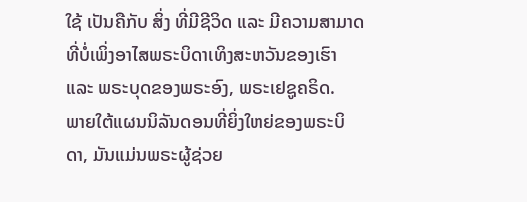ໃຊ້ ເປັນຄືກັບ ສິ່ງ ທີ່ມີຊີວິດ ແລະ ມີຄວາມສາມາດ ທີ່ບໍ່ເພິ່ງອາໄສພຣະບິດາເທິງສະຫວັນຂອງເຮົາ ແລະ ພຣະບຸດຂອງພຣະອົງ, ພຣະເຢຊູຄຣິດ.
ພາຍໃຕ້ແຜນນິລັນດອນທີ່ຍິ່ງໃຫຍ່ຂອງພຣະບິດາ, ມັນແມ່ນພຣະຜູ້ຊ່ວຍ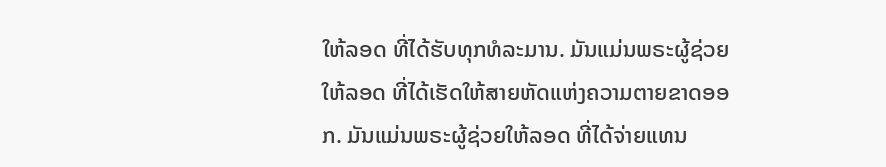ໃຫ້ລອດ ທີ່ໄດ້ຮັບທຸກທໍລະມານ. ມັນແມ່ນພຣະຜູ້ຊ່ວຍໃຫ້ລອດ ທີ່ໄດ້ເຮັດໃຫ້ສາຍຫັດແຫ່ງຄວາມຕາຍຂາດອອກ. ມັນແມ່ນພຣະຜູ້ຊ່ວຍໃຫ້ລອດ ທີ່ໄດ້ຈ່າຍແທນ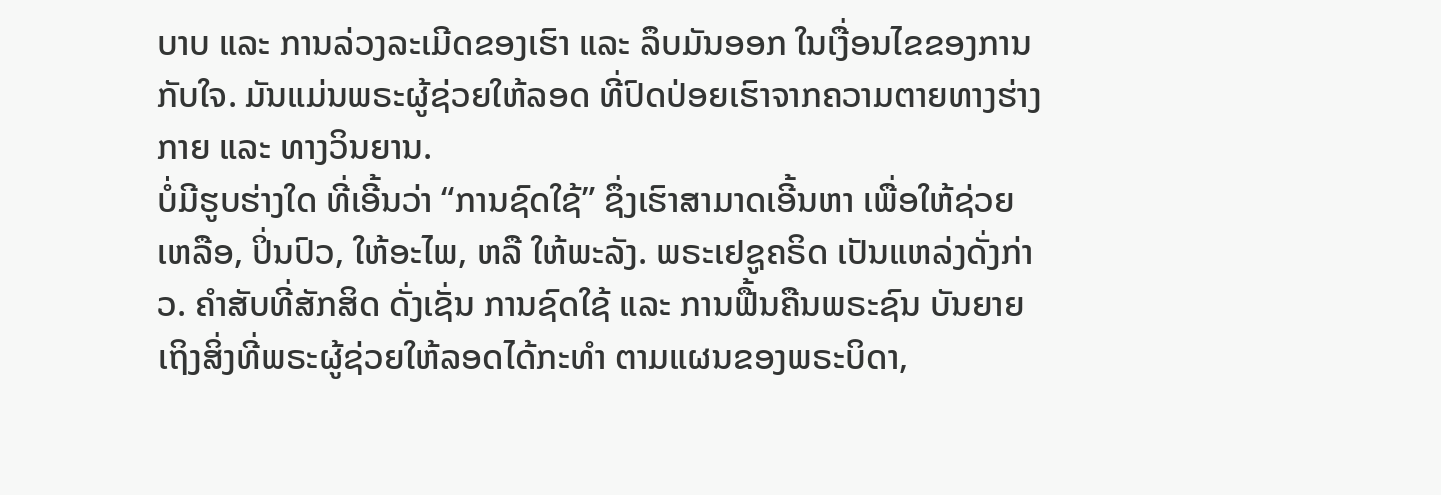ບາບ ແລະ ການລ່ວງລະເມີດຂອງເຮົາ ແລະ ລຶບມັນອອກ ໃນເງື່ອນໄຂຂອງການກັບໃຈ. ມັນແມ່ນພຣະຜູ້ຊ່ວຍໃຫ້ລອດ ທີ່ປົດປ່ອຍເຮົາຈາກຄວາມຕາຍທາງຮ່າງກາຍ ແລະ ທາງວິນຍານ.
ບໍ່ມີຮູບຮ່າງໃດ ທີ່ເອີ້ນວ່າ “ການຊົດໃຊ້” ຊຶ່ງເຮົາສາມາດເອີ້ນຫາ ເພື່ອໃຫ້ຊ່ວຍເຫລືອ, ປິ່ນປົວ, ໃຫ້ອະໄພ, ຫລື ໃຫ້ພະລັງ. ພຣະເຢຊູຄຣິດ ເປັນແຫລ່ງດັ່ງກ່າວ. ຄຳສັບທີ່ສັກສິດ ດັ່ງເຊັ່ນ ການຊົດໃຊ້ ແລະ ການຟື້ນຄືນພຣະຊົນ ບັນຍາຍເຖິງສິ່ງທີ່ພຣະຜູ້ຊ່ວຍໃຫ້ລອດໄດ້ກະທຳ ຕາມແຜນຂອງພຣະບິດາ,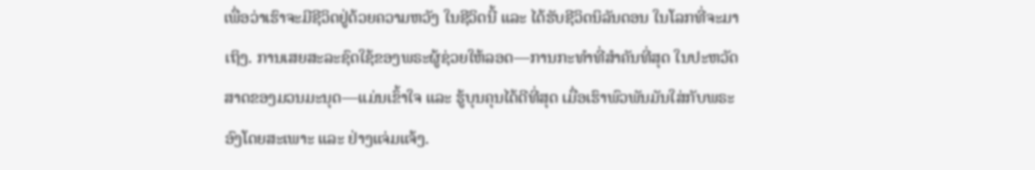ເພື່ອວ່າເຮົາຈະມີຊີວິດຢູ່ດ້ວຍຄວາມຫວັງ ໃນຊີວິດນີ້ ແລະ ໄດ້ຮັບຊີວິດນິລັນດອນ ໃນໂລກທີ່ຈະມາເຖິງ. ການເສຍສະລະຊົດໃຊ້ຂອງພຣະຜູ້ຊ່ວຍໃຫ້ລອດ—ການກະທຳທີ່ສຳຄັນທີ່ສຸດ ໃນປະຫວັດສາດຂອງມວນມະນຸດ—ແມ່ນເຂົ້າໃຈ ແລະ ຮູ້ບຸນຄຸນໄດ້ດີທີ່ສຸດ ເມື່ອເຮົາພົວພັນມັນໃສ່ກັບພຣະອົງໂດຍສະເພາະ ແລະ ຢ່າງແຈ່ມແຈ້ງ.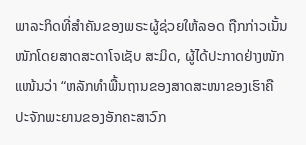ພາລະກິດທີ່ສຳຄັນຂອງພຣະຜູ້ຊ່ວຍໃຫ້ລອດ ຖືກກ່າວເນັ້ນໜັກໂດຍສາດສະດາໂຈເຊັບ ສະມິດ, ຜູ້ໄດ້ປະກາດຢ່າງໜັກແໜ້ນວ່າ “ຫລັກທຳພື້ນຖານຂອງສາດສະໜາຂອງເຮົາຄື ປະຈັກພະຍານຂອງອັກຄະສາວົກ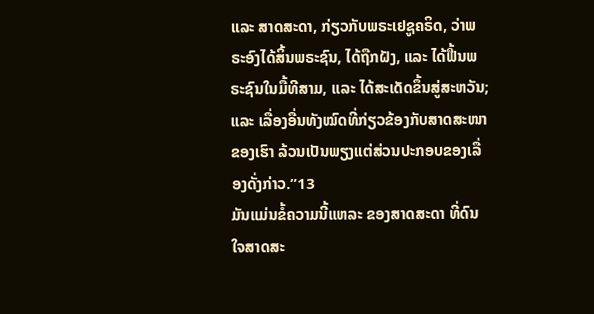ແລະ ສາດສະດາ, ກ່ຽວກັບພຣະເຢຊູຄຣິດ, ວ່າພຣະອົງໄດ້ສິ້ນພຣະຊົນ, ໄດ້ຖືກຝັງ, ແລະ ໄດ້ຟື້ນພຣະຊົນໃນມື້ທີສາມ, ແລະ ໄດ້ສະເດັດຂຶ້ນສູ່ສະຫວັນ; ແລະ ເລື່ອງອື່ນທັງໝົດທີ່ກ່ຽວຂ້ອງກັບສາດສະໜາຂອງເຮົາ ລ້ວນເປັນພຽງແຕ່ສ່ວນປະກອບຂອງເລື່ອງດັ່ງກ່າວ.”13
ມັນແມ່ນຂໍ້ຄວາມນີ້ແຫລະ ຂອງສາດສະດາ ທີ່ດົນໃຈສາດສະ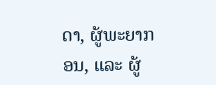ດາ, ຜູ້ພະຍາກອນ, ແລະ ຜູ້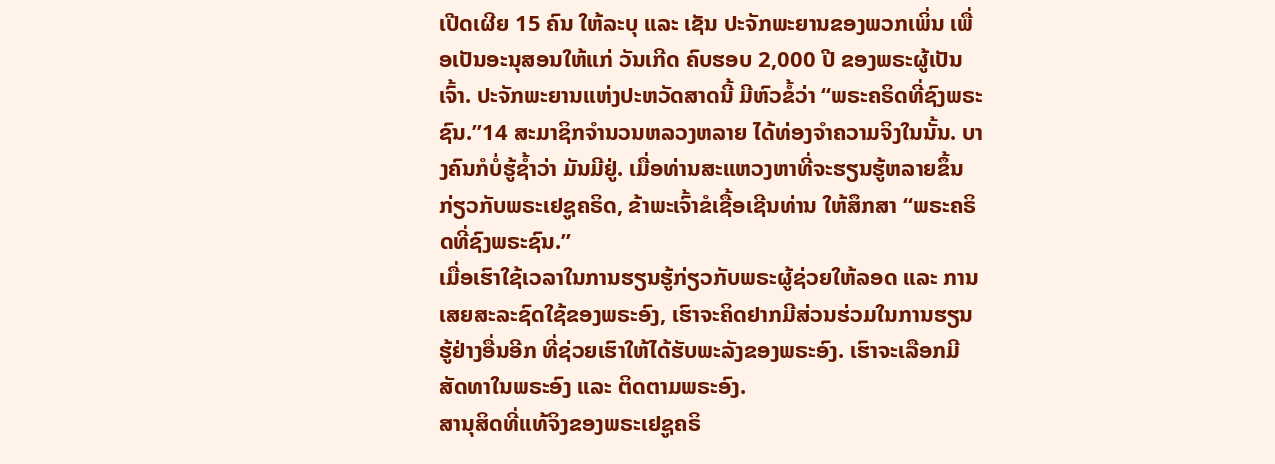ເປີດເຜີຍ 15 ຄົນ ໃຫ້ລະບຸ ແລະ ເຊັນ ປະຈັກພະຍານຂອງພວກເພິ່ນ ເພື່ອເປັນອະນຸສອນໃຫ້ແກ່ ວັນເກີດ ຄົບຮອບ 2,000 ປີ ຂອງພຣະຜູ້ເປັນເຈົ້າ. ປະຈັກພະຍານແຫ່ງປະຫວັດສາດນີ້ ມີຫົວຂໍ້ວ່າ “ພຣະຄຣິດທີ່ຊົງພຣະຊົນ.”14 ສະມາຊິກຈຳນວນຫລວງຫລາຍ ໄດ້ທ່ອງຈຳຄວາມຈິງໃນນັ້ນ. ບາງຄົນກໍບໍ່ຮູ້ຊ້ຳວ່າ ມັນມີຢູ່. ເມື່ອທ່ານສະແຫວງຫາທີ່ຈະຮຽນຮູ້ຫລາຍຂຶ້ນ ກ່ຽວກັບພຣະເຢຊູຄຣິດ, ຂ້າພະເຈົ້າຂໍເຊື້ອເຊີນທ່ານ ໃຫ້ສຶກສາ “ພຣະຄຣິດທີ່ຊົງພຣະຊົນ.”
ເມື່ອເຮົາໃຊ້ເວລາໃນການຮຽນຮູ້ກ່ຽວກັບພຣະຜູ້ຊ່ວຍໃຫ້ລອດ ແລະ ການເສຍສະລະຊົດໃຊ້ຂອງພຣະອົງ, ເຮົາຈະຄິດຢາກມີສ່ວນຮ່ວມໃນການຮຽນຮູ້ຢ່າງອື່ນອີກ ທີ່ຊ່ວຍເຮົາໃຫ້ໄດ້ຮັບພະລັງຂອງພຣະອົງ. ເຮົາຈະເລືອກມີສັດທາໃນພຣະອົງ ແລະ ຕິດຕາມພຣະອົງ.
ສານຸສິດທີ່ແທ້ຈິງຂອງພຣະເຢຊູຄຣິ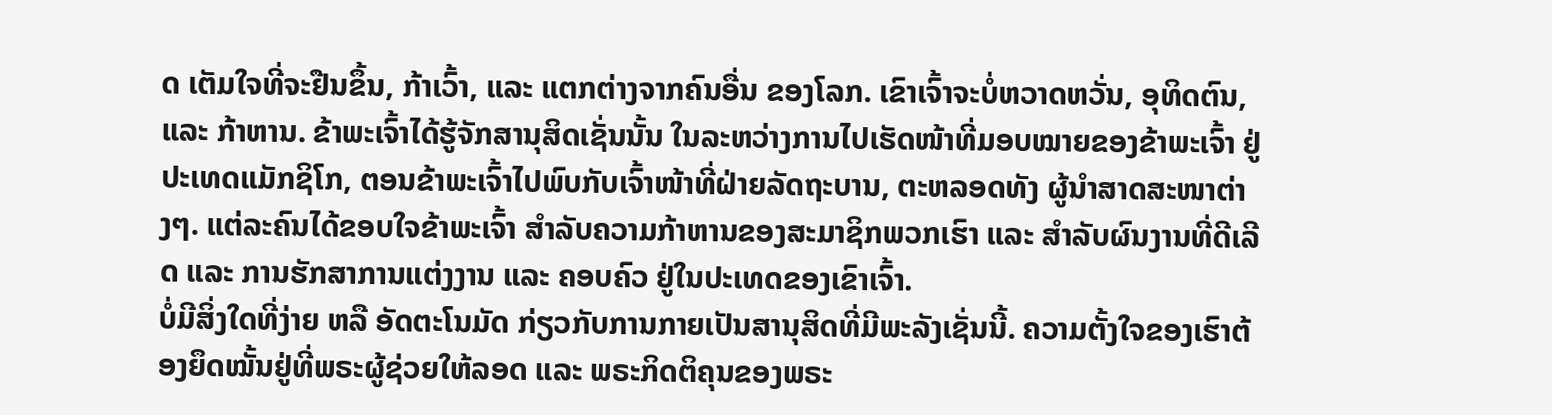ດ ເຕັມໃຈທີ່ຈະຢືນຂຶ້ນ, ກ້າເວົ້າ, ແລະ ແຕກຕ່າງຈາກຄົນອື່ນ ຂອງໂລກ. ເຂົາເຈົ້າຈະບໍ່ຫວາດຫວັ່ນ, ອຸທິດຕົນ, ແລະ ກ້າຫານ. ຂ້າພະເຈົ້າໄດ້ຮູ້ຈັກສານຸສິດເຊັ່ນນັ້ນ ໃນລະຫວ່າງການໄປເຮັດໜ້າທີ່ມອບໝາຍຂອງຂ້າພະເຈົ້າ ຢູ່ປະເທດແມັກຊິໂກ, ຕອນຂ້າພະເຈົ້າໄປພົບກັບເຈົ້າໜ້າທີ່ຝ່າຍລັດຖະບານ, ຕະຫລອດທັງ ຜູ້ນຳສາດສະໜາຕ່າງໆ. ແຕ່ລະຄົນໄດ້ຂອບໃຈຂ້າພະເຈົ້າ ສຳລັບຄວາມກ້າຫານຂອງສະມາຊິກພວກເຮົາ ແລະ ສຳລັບຜົນງານທີ່ດີເລີດ ແລະ ການຮັກສາການແຕ່ງງານ ແລະ ຄອບຄົວ ຢູ່ໃນປະເທດຂອງເຂົາເຈົ້າ.
ບໍ່ມີສິ່ງໃດທີ່ງ່າຍ ຫລື ອັດຕະໂນມັດ ກ່ຽວກັບການກາຍເປັນສານຸສິດທີ່ມີພະລັງເຊັ່ນນີ້. ຄວາມຕັ້ງໃຈຂອງເຮົາຕ້ອງຍຶດໝັ້ນຢູ່ທີ່ພຣະຜູ້ຊ່ວຍໃຫ້ລອດ ແລະ ພຣະກິດຕິຄຸນຂອງພຣະ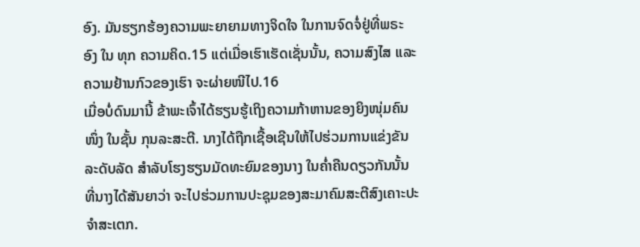ອົງ. ມັນຮຽກຮ້ອງຄວາມພະຍາຍາມທາງຈິດໃຈ ໃນການຈົດຈໍ່ຢູ່ທີ່ພຣະອົງ ໃນ ທຸກ ຄວາມຄິດ.15 ແຕ່ເມື່ອເຮົາເຮັດເຊັ່ນນັ້ນ, ຄວາມສົງໄສ ແລະ ຄວາມຢ້ານກົວຂອງເຮົາ ຈະຜ່າຍໜີໄປ.16
ເມື່ອບໍ່ດົນມານີ້ ຂ້າພະເຈົ້າໄດ້ຮຽນຮູ້ເຖິງຄວາມກ້າຫານຂອງຍິງໜຸ່ມຄົນໜຶ່ງ ໃນຊັ້ນ ກຸນລະສະຕີ. ນາງໄດ້ຖືກເຊື້ອເຊີນໃຫ້ໄປຮ່ວມການແຂ່ງຂັນລະດັບລັດ ສຳລັບໂຮງຮຽນມັດທະຍົມຂອງນາງ ໃນຄ່ຳຄືນດຽວກັນນັ້ນ ທີ່ນາງໄດ້ສັນຍາວ່າ ຈະໄປຮ່ວມການປະຊຸມຂອງສະມາຄົມສະຕີສົງເຄາະປະຈຳສະເຕກ.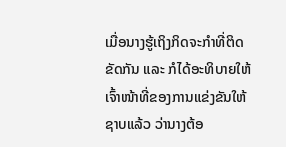ເມື່ອນາງຮູ້ເຖິງກິດຈະກຳທີ່ຕິດຂັດກັນ ແລະ ກໍໄດ້ອະທິບາຍໃຫ້ເຈົ້າໜ້າທີ່ຂອງການແຂ່ງຂັນໃຫ້ຊາບແລ້ວ ວ່ານາງຕ້ອ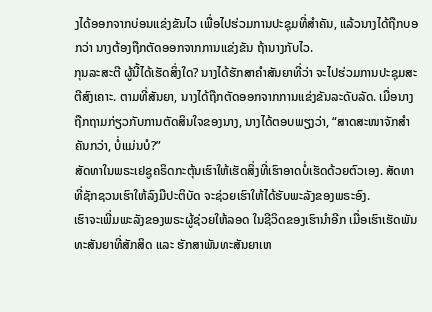ງໄດ້ອອກຈາກບ່ອນແຂ່ງຂັນໄວ ເພື່ອໄປຮ່ວມການປະຊຸມທີ່ສຳຄັນ, ແລ້ວນາງໄດ້ຖືກບອກວ່າ ນາງຕ້ອງຖືກຕັດອອກຈາກການແຂ່ງຂັນ ຖ້ານາງກັບໄວ.
ກຸນລະສະຕີ ຜູ້ນີ້ໄດ້ເຮັດສິ່ງໃດ? ນາງໄດ້ຮັກສາຄຳສັນຍາທີ່ວ່າ ຈະໄປຮ່ວມການປະຊຸມສະຕີສົງເຄາະ. ຕາມທີ່ສັນຍາ, ນາງໄດ້ຖືກຕັດອອກຈາກການແຂ່ງຂັນລະດັບລັດ. ເມື່ອນາງຖືກຖາມກ່ຽວກັບການຕັດສິນໃຈຂອງນາງ, ນາງໄດ້ຕອບພຽງວ່າ, “ສາດສະໜາຈັກສຳຄັນກວ່າ, ບໍ່ແມ່ນບໍ?”
ສັດທາໃນພຣະເຢຊູຄຣິດກະຕຸ້ນເຮົາໃຫ້ເຮັດສິ່ງທີ່ເຮົາອາດບໍ່ເຮັດດ້ວຍຕົວເອງ. ສັດທາທີ່ຊັກຊວນເຮົາໃຫ້ລົງມືປະຕິບັດ ຈະຊ່ວຍເຮົາໃຫ້ໄດ້ຮັບພະລັງຂອງພຣະອົງ.
ເຮົາຈະເພີ່ມພະລັງຂອງພຣະຜູ້ຊ່ວຍໃຫ້ລອດ ໃນຊີວິດຂອງເຮົານຳອີກ ເມື່ອເຮົາເຮັດພັນທະສັນຍາທີ່ສັກສິດ ແລະ ຮັກສາພັນທະສັນຍາເຫ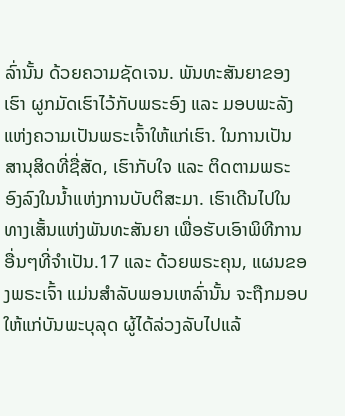ລົ່ານັ້ນ ດ້ວຍຄວາມຊັດເຈນ. ພັນທະສັນຍາຂອງເຮົາ ຜູກມັດເຮົາໄວ້ກັບພຣະອົງ ແລະ ມອບພະລັງແຫ່ງຄວາມເປັນພຣະເຈົ້າໃຫ້ແກ່ເຮົາ. ໃນການເປັນສານຸສິດທີ່ຊື່ສັດ, ເຮົາກັບໃຈ ແລະ ຕິດຕາມພຣະອົງລົງໃນນ້ຳແຫ່ງການບັບຕິສະມາ. ເຮົາເດີນໄປໃນທາງເສັ້ນແຫ່ງພັນທະສັນຍາ ເພື່ອຮັບເອົາພິທີການອື່ນໆທີ່ຈຳເປັນ.17 ແລະ ດ້ວຍພຣະຄຸນ, ແຜນຂອງພຣະເຈົ້າ ແມ່ນສຳລັບພອນເຫລົ່ານັ້ນ ຈະຖືກມອບໃຫ້ແກ່ບັນພະບຸລຸດ ຜູ້ໄດ້ລ່ວງລັບໄປແລ້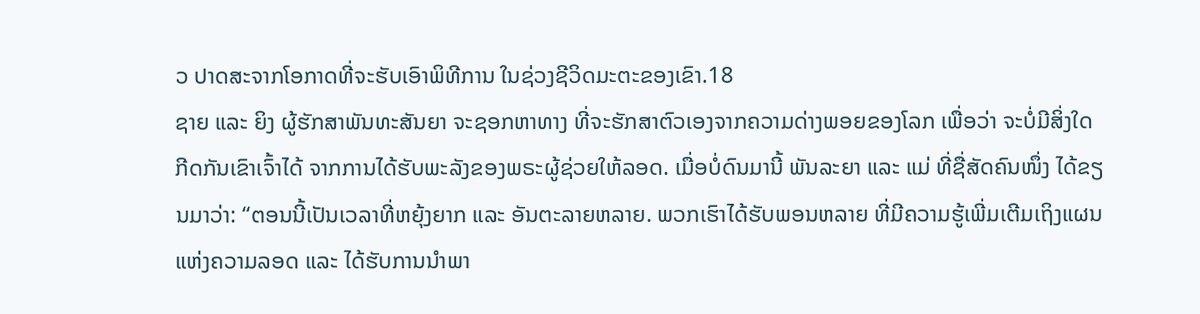ວ ປາດສະຈາກໂອກາດທີ່ຈະຮັບເອົາພິທີການ ໃນຊ່ວງຊີວິດມະຕະຂອງເຂົາ.18
ຊາຍ ແລະ ຍິງ ຜູ້ຮັກສາພັນທະສັນຍາ ຈະຊອກຫາທາງ ທີ່ຈະຮັກສາຕົວເອງຈາກຄວາມດ່າງພອຍຂອງໂລກ ເພື່ອວ່າ ຈະບໍ່ມີສິ່ງໃດກີດກັນເຂົາເຈົ້າໄດ້ ຈາກການໄດ້ຮັບພະລັງຂອງພຣະຜູ້ຊ່ວຍໃຫ້ລອດ. ເມື່ອບໍ່ດົນມານີ້ ພັນລະຍາ ແລະ ແມ່ ທີ່ຊື່ສັດຄົນໜຶ່ງ ໄດ້ຂຽນມາວ່າ: “ຕອນນີ້ເປັນເວລາທີ່ຫຍຸ້ງຍາກ ແລະ ອັນຕະລາຍຫລາຍ. ພວກເຮົາໄດ້ຮັບພອນຫລາຍ ທີ່ມີຄວາມຮູ້ເພີ່ມເຕີມເຖິງແຜນແຫ່ງຄວາມລອດ ແລະ ໄດ້ຮັບການນຳພາ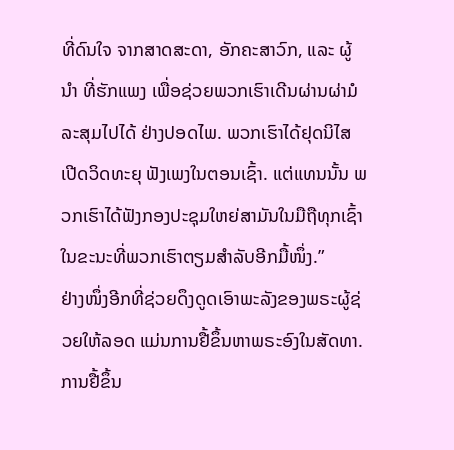ທີ່ດົນໃຈ ຈາກສາດສະດາ, ອັກຄະສາວົກ, ແລະ ຜູ້ນຳ ທີ່ຮັກແພງ ເພື່ອຊ່ວຍພວກເຮົາເດີນຜ່ານຜ່າມໍລະສຸມໄປໄດ້ ຢ່າງປອດໄພ. ພວກເຮົາໄດ້ຢຸດນິໄສເປີດວິດທະຍຸ ຟັງເພງໃນຕອນເຊົ້າ. ແຕ່ແທນນັ້ນ ພວກເຮົາໄດ້ຟັງກອງປະຊຸມໃຫຍ່ສາມັນໃນມືຖືທຸກເຊົ້າ ໃນຂະນະທີ່ພວກເຮົາຕຽມສຳລັບອີກມື້ໜຶ່ງ.”
ຢ່າງໜຶ່ງອີກທີ່ຊ່ວຍດຶງດູດເອົາພະລັງຂອງພຣະຜູ້ຊ່ວຍໃຫ້ລອດ ແມ່ນການຢື້ຂຶ້ນຫາພຣະອົງໃນສັດທາ. ການຢື້ຂຶ້ນ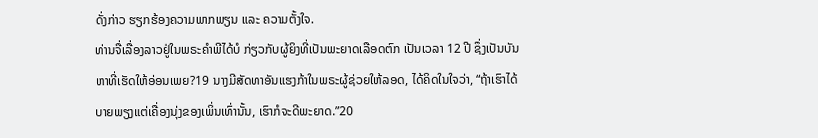ດັ່ງກ່າວ ຮຽກຮ້ອງຄວາມພາກພຽນ ແລະ ຄວາມຕັ້ງໃຈ.
ທ່ານຈື່ເລື່ອງລາວຢູ່ໃນພຣະຄຳພີໄດ້ບໍ ກ່ຽວກັບຜູ້ຍິງທີ່ເປັນພະຍາດເລືອດຕົກ ເປັນເວລາ 12 ປີ ຊຶ່ງເປັນບັນຫາທີ່ເຮັດໃຫ້ອ່ອນເພຍ?19 ນາງມີສັດທາອັນແຮງກ້າໃນພຣະຜູ້ຊ່ວຍໃຫ້ລອດ, ໄດ້ຄິດໃນໃຈວ່າ, “ຖ້າເຮົາໄດ້ບາຍພຽງແຕ່ເຄື່ອງນຸ່ງຂອງເພິ່ນເທົ່ານັ້ນ, ເຮົາກໍຈະດີພະຍາດ.”20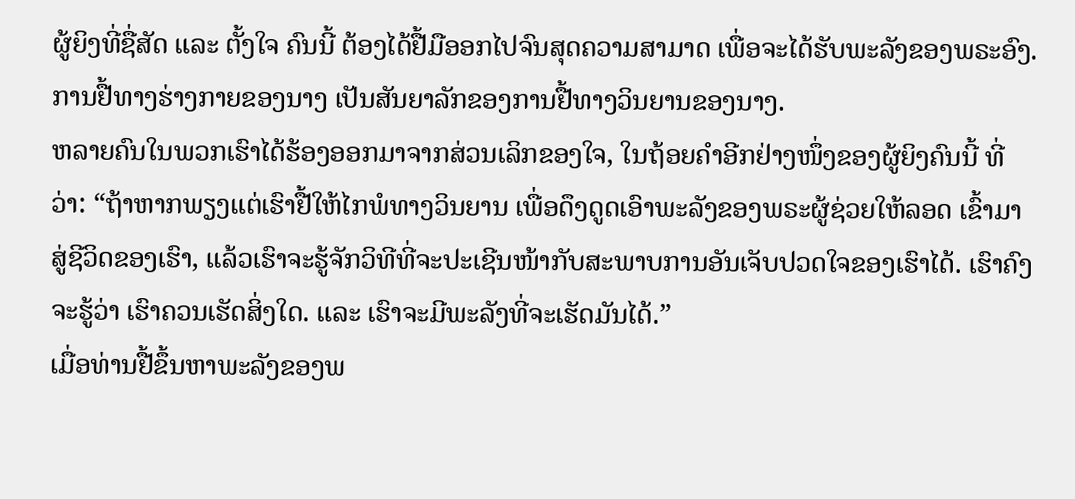ຜູ້ຍິງທີ່ຊື່ສັດ ແລະ ຕັ້ງໃຈ ຄົນນີ້ ຕ້ອງໄດ້ຢື້ມືອອກໄປຈົນສຸດຄວາມສາມາດ ເພື່ອຈະໄດ້ຮັບພະລັງຂອງພຣະອົງ. ການຢື້ທາງຮ່າງກາຍຂອງນາງ ເປັນສັນຍາລັກຂອງການຢື້ທາງວິນຍານຂອງນາງ.
ຫລາຍຄົນໃນພວກເຮົາໄດ້ຮ້ອງອອກມາຈາກສ່ວນເລິກຂອງໃຈ, ໃນຖ້ອຍຄຳອີກຢ່າງໜຶ່ງຂອງຜູ້ຍິງຄົນນີ້ ທີ່ວ່າ: “ຖ້າຫາກພຽງແຕ່ເຮົາຢື້ໃຫ້ໄກພໍທາງວິນຍານ ເພື່ອດຶງດູດເອົາພະລັງຂອງພຣະຜູ້ຊ່ວຍໃຫ້ລອດ ເຂົ້າມາສູ່ຊີວິດຂອງເຮົາ, ແລ້ວເຮົາຈະຮູ້ຈັກວິທີທີ່ຈະປະເຊີນໜ້າກັບສະພາບການອັນເຈັບປວດໃຈຂອງເຮົາໄດ້. ເຮົາຄົງຈະຮູ້ວ່າ ເຮົາຄວນເຮັດສິ່ງໃດ. ແລະ ເຮົາຈະມີພະລັງທີ່ຈະເຮັດມັນໄດ້.”
ເມື່ອທ່ານຢື້ຂຶ້ນຫາພະລັງຂອງພ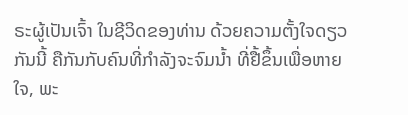ຣະຜູ້ເປັນເຈົ້າ ໃນຊີວິດຂອງທ່ານ ດ້ວຍຄວາມຕັ້ງໃຈດຽວກັນນີ້ ຄືກັນກັບຄົນທີ່ກຳລັງຈະຈົມນ້ຳ ທີ່ຢື້ຂຶ້ນເພື່ອຫາຍໃຈ, ພະ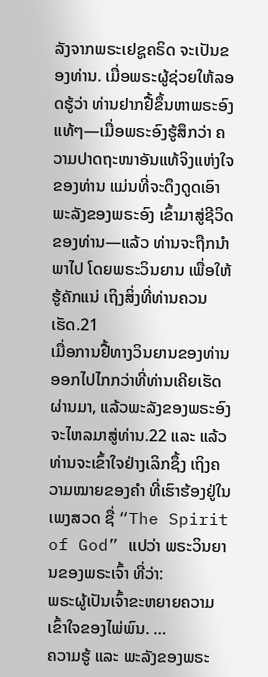ລັງຈາກພຣະເຢຊູຄຣິດ ຈະເປັນຂອງທ່ານ. ເມື່ອພຣະຜູ້ຊ່ວຍໃຫ້ລອດຮູ້ວ່າ ທ່ານຢາກຢື້ຂຶ້ນຫາພຣະອົງແທ້ໆ—ເມື່ອພຣະອົງຮູ້ສຶກວ່າ ຄວາມປາດຖະໜາອັນແທ້ຈິງແຫ່ງໃຈຂອງທ່ານ ແມ່ນທີ່ຈະດຶງດູດເອົາພະລັງຂອງພຣະອົງ ເຂົ້າມາສູ່ຊີວິດຂອງທ່ານ—ແລ້ວ ທ່ານຈະຖືກນຳພາໄປ ໂດຍພຣະວິນຍານ ເພື່ອໃຫ້ຮູ້ຄັກແນ່ ເຖິງສິ່ງທີ່ທ່ານຄວນເຮັດ.21
ເມື່ອການຢື້ທາງວິນຍານຂອງທ່ານ ອອກໄປໄກກວ່າທີ່ທ່ານເຄີຍເຮັດຜ່ານມາ, ແລ້ວພະລັງຂອງພຣະອົງຈະໄຫລມາສູ່ທ່ານ.22 ແລະ ແລ້ວທ່ານຈະເຂົ້າໃຈຢ່າງເລິກຊຶ້ງ ເຖິງຄວາມໝາຍຂອງຄຳ ທີ່ເຮົາຮ້ອງຢູ່ໃນເພງສວດ ຊື່ “The Spirit of God” ແປວ່າ ພຣະວິນຍານຂອງພຣະເຈົ້າ ທີ່ວ່າ:
ພຣະຜູ້ເປັນເຈົ້າຂະຫຍາຍຄວາມເຂົ້າໃຈຂອງໄພ່ພົນ. …
ຄວາມຮູ້ ແລະ ພະລັງຂອງພຣະ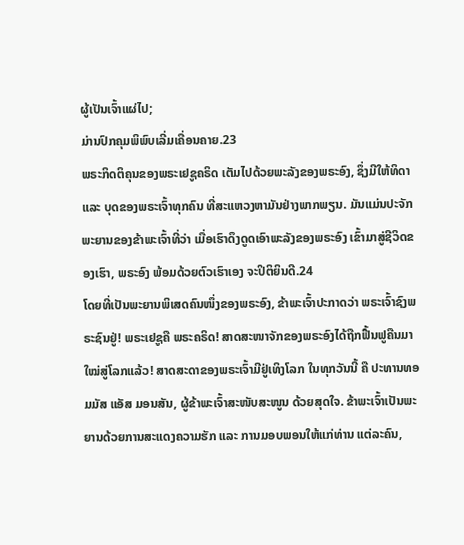ຜູ້ເປັນເຈົ້າແຜ່ໄປ;
ມ່ານປົກຄຸມພິພົບເລີ່ມເຄື່ອນຄາຍ.23
ພຣະກິດຕິຄຸນຂອງພຣະເຢຊູຄຣິດ ເຕັມໄປດ້ວຍພະລັງຂອງພຣະອົງ, ຊຶ່ງມີໃຫ້ທິດາ ແລະ ບຸດຂອງພຣະເຈົ້າທຸກຄົນ ທີ່ສະແຫວງຫາມັນຢ່າງພາກພຽນ. ມັນແມ່ນປະຈັກພະຍານຂອງຂ້າພະເຈົ້າທີ່ວ່າ ເມື່ອເຮົາດຶງດູດເອົາພະລັງຂອງພຣະອົງ ເຂົ້າມາສູ່ຊີວິດຂອງເຮົາ, ພຣະອົງ ພ້ອມດ້ວຍຕົວເຮົາເອງ ຈະປິຕິຍິນດີ.24
ໂດຍທີ່ເປັນພະຍານພິເສດຄົນໜຶ່ງຂອງພຣະອົງ, ຂ້າພະເຈົ້າປະກາດວ່າ ພຣະເຈົ້າຊົງພຣະຊົນຢູ່! ພຣະເຢຊູຄື ພຣະຄຣິດ! ສາດສະໜາຈັກຂອງພຣະອົງໄດ້ຖືກຟື້ນຟູຄືນມາໃໝ່ສູ່ໂລກແລ້ວ! ສາດສະດາຂອງພຣະເຈົ້າມີຢູ່ເທິງໂລກ ໃນທຸກວັນນີ້ ຄື ປະທານທອມມັສ ແອັສ ມອນສັນ, ຜູ້ຂ້າພະເຈົ້າສະໜັບສະໜູນ ດ້ວຍສຸດໃຈ. ຂ້າພະເຈົ້າເປັນພະຍານດ້ວຍການສະແດງຄວາມຮັກ ແລະ ການມອບພອນໃຫ້ແກ່ທ່ານ ແຕ່ລະຄົນ,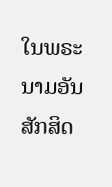ໃນພຣະນາມອັນສັກສິດ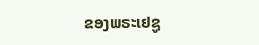ຂອງພຣະເຢຊູ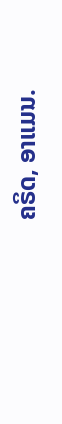ຄຣິດ, ອາແມນ.